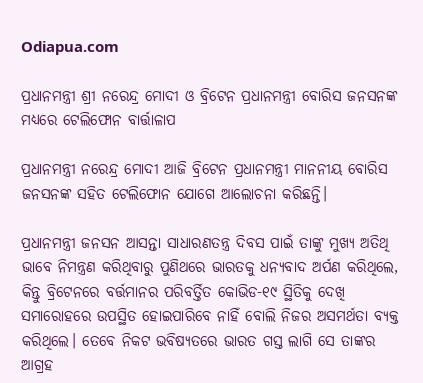Odiapua.com

ପ୍ରଧାନମନ୍ତ୍ରୀ ଶ୍ରୀ ନରେନ୍ଦ୍ର ମୋଦୀ ଓ ବ୍ରିଟେନ ପ୍ରଧାନମନ୍ତ୍ରୀ ବୋରିସ ଜନସନଙ୍କ ମଧ୍ୟରେ ଟେଲିଫୋନ ବାର୍ତ୍ତାଳାପ

ପ୍ରଧାନମନ୍ତ୍ରୀ ନରେନ୍ଦ୍ର ମୋଦୀ ଆଜି ବ୍ରିଟେନ ପ୍ରଧାନମନ୍ତ୍ରୀ ମାନନୀୟ ବୋରିସ ଜନସନଙ୍କ ସହିତ ଟେଲିଫୋନ ଯୋଗେ ଆଲୋଚନା କରିଛନ୍ତି।

ପ୍ରଧାନମନ୍ତ୍ରୀ ଜନସନ ଆସନ୍ତା ସାଧାରଣତନ୍ତ୍ର ଦିବସ ପାଇଁ ତାଙ୍କୁ ମୁଖ୍ୟ ଅତିଥି ଭାବେ ନିମନ୍ତ୍ରଣ କରିଥିବାରୁ ପୁଣିଥରେ ଭାରତକୁ ଧନ୍ୟବାଦ ଅର୍ପଣ କରିଥିଲେ, କିନ୍ତୁ ବ୍ରିଟେନରେ ବର୍ତ୍ତମାନର ପରିବର୍ତ୍ତିତ କୋଭିଡ-୧୯ ସ୍ଥିତିକୁ ଦେଖି ସମାରୋହରେ ଉପସ୍ଥିତ ହୋଇପାରିବେ ନାହିଁ ବୋଲି ନିଜର ଅସମର୍ଥତା ବ୍ୟକ୍ତ କରିଥିଲେ। ତେବେ ନିକଟ ଭବିଷ୍ୟତରେ ଭାରତ ଗସ୍ତ ଲାଗି ସେ ତାଙ୍କର ଆଗ୍ରହ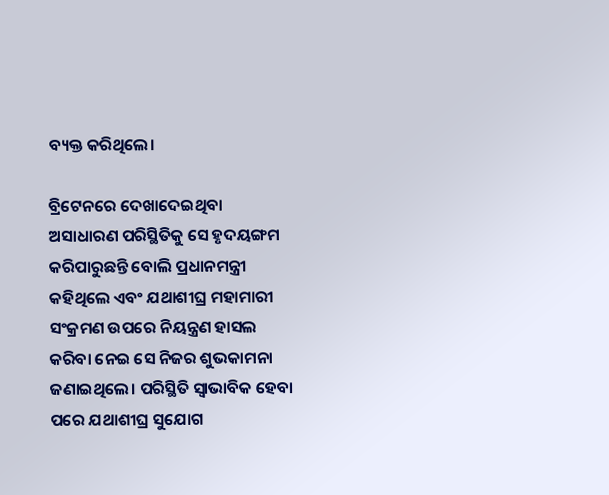ବ୍ୟକ୍ତ କରିଥିଲେ।

ବ୍ରିଟେନରେ ଦେଖାଦେଇଥିବା ଅସାଧାରଣ ପରିସ୍ଥିତିକୁ ସେ ହୃଦୟଙ୍ଗମ କରିପାରୁଛନ୍ତି ବୋଲି ପ୍ରଧାନମନ୍ତ୍ରୀ କହିଥିଲେ ଏବଂ ଯଥାଶୀଘ୍ର ମହାମାରୀ ସଂକ୍ରମଣ ଉପରେ ନିୟନ୍ତ୍ରଣ ହାସଲ କରିବା ନେଇ ସେ ନିଜର ଶୁଭକାମନା ଜଣାଇଥିଲେ। ପରିସ୍ଥିତି ସ୍ୱାଭାବିକ ହେବା ପରେ ଯଥାଶୀଘ୍ର ସୁଯୋଗ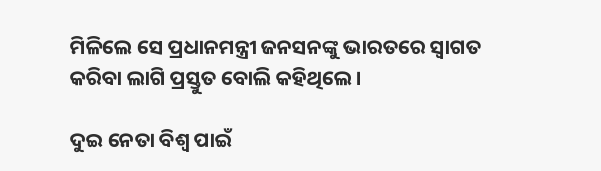ମିଳିଲେ ସେ ପ୍ରଧାନମନ୍ତ୍ରୀ ଜନସନଙ୍କୁ ଭାରତରେ ସ୍ୱାଗତ କରିବା ଲାଗି ପ୍ରସ୍ତୁତ ବୋଲି କହିଥିଲେ।

ଦୁଇ ନେତା ବିଶ୍ୱ ପାଇଁ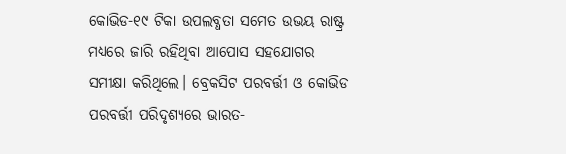କୋଭିଡ-୧୯ ଟିକା ଉପଲବ୍ଧତା ସମେତ ଉଭୟ ରାଷ୍ଟ୍ର ମଧ୍ୟରେ ଜାରି ରହିଥିବା ଆପୋସ ସହଯୋଗର ସମୀକ୍ଷା କରିଥିଲେ। ବ୍ରେକସିଟ ପରବର୍ତ୍ତୀ ଓ କୋଭିଡ ପରବର୍ତ୍ତୀ ପରିଦୃଶ୍ୟରେ ଭାରତ-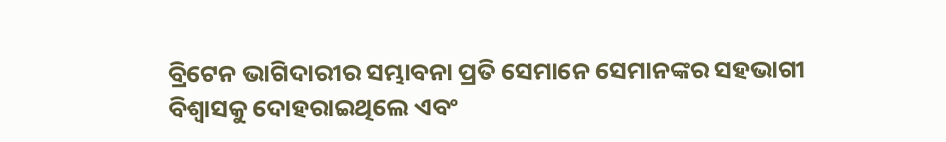ବ୍ରିଟେନ ଭାଗିଦାରୀର ସମ୍ଭାବନା ପ୍ରତି ସେମାନେ ସେମାନଙ୍କର ସହଭାଗୀ ବିଶ୍ୱାସକୁ ଦୋହରାଇଥିଲେ ଏବଂ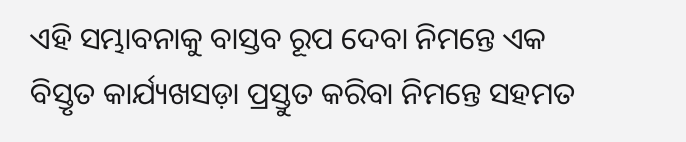ଏହି ସମ୍ଭାବନାକୁ ବାସ୍ତବ ରୂପ ଦେବା ନିମନ୍ତେ ଏକ ବିସ୍ତୃତ କାର୍ଯ୍ୟଖସଡ଼ା ପ୍ରସ୍ତୁତ କରିବା ନିମନ୍ତେ ସହମତ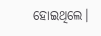ହୋଇଥିଲେ।